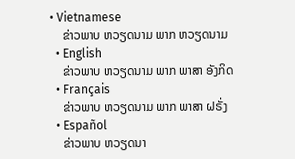• Vietnamese
    ຂ່າວພາບ ຫວຽດນາມ ພາກ ຫວຽດນາມ
  • English
    ຂ່າວພາບ ຫວຽດນາມ ພາກ ພາສາ ອັງກິດ
  • Français
    ຂ່າວພາບ ຫວຽດນາມ ພາກ ພາສາ ຝຣັ່ງ
  • Español
    ຂ່າວພາບ ຫວຽດນາ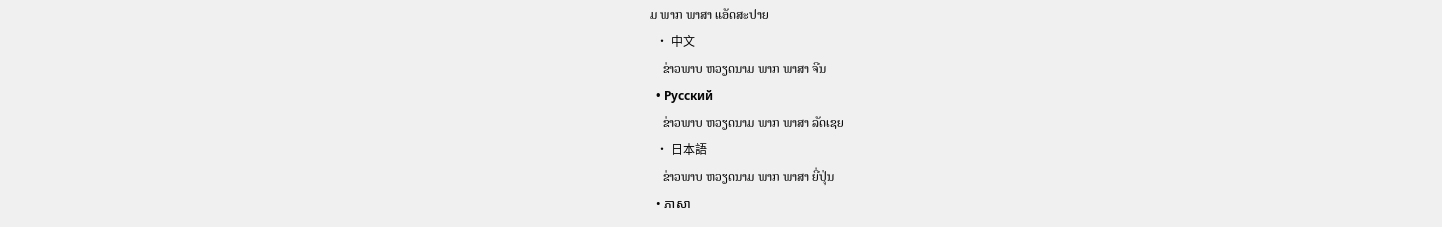ມ ພາກ ພາສາ ແອັດສະປາຍ
  • 中文
    ຂ່າວພາບ ຫວຽດນາມ ພາກ ພາສາ ຈີນ
  • Русский
    ຂ່າວພາບ ຫວຽດນາມ ພາກ ພາສາ ລັດເຊຍ
  • 日本語
    ຂ່າວພາບ ຫວຽດນາມ ພາກ ພາສາ ຍີ່ປຸ່ນ
  • ភាសា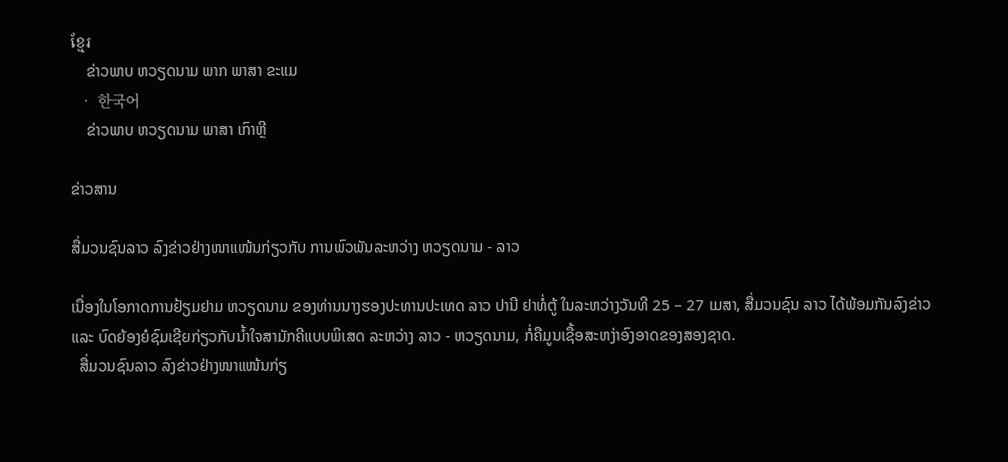ខ្មែរ
    ຂ່າວພາບ ຫວຽດນາມ ພາກ ພາສາ ຂະແມ
  • 한국어
    ຂ່າວພາບ ຫວຽດນາມ ພາສາ ເກົາຫຼີ

ຂ່າວສານ

ສື່ມວນຊົນລາວ ລົງຂ່າວຢ່າງໜາແໜ້ນກ່ຽວກັບ ການພົວພັນລະຫວ່າງ ຫວຽດນາມ - ລາວ

ເນື່ອງໃນໂອກາດການຢ້ຽມຢາມ ຫວຽດນາມ ຂອງທ່ານນາງຮອງປະທານປະເທດ ລາວ ປານີ ຢາທໍ່ຕູ້ ໃນລະຫວ່າງວັນທີ 25 – 27 ເມສາ, ສື່ມວນຊົນ ລາວ ໄດ້ພ້ອມກັນລົງຂ່າວ ແລະ ບົດຍ້ອງຍໍຊົມເຊີຍກ່ຽວກັບນ້ຳໃຈສາມັກຄີແບບພິເສດ ລະຫວ່າງ ລາວ - ຫວຽດນາມ, ກໍ່ຄືມູນເຊື້ອສະຫງ່າອົງອາດຂອງສອງຊາດ.
  ສື່ມວນຊົນລາວ ລົງຂ່າວຢ່າງໜາແໜ້ນກ່ຽ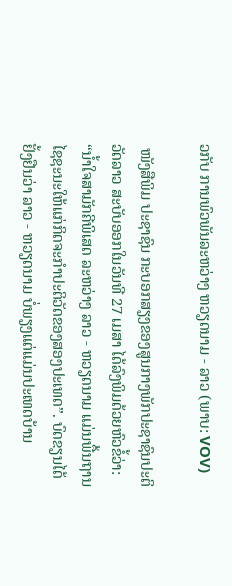ວກັບ ການພົວພັນລະຫວ່າງ ຫວຽດນາມ - ລາວ (ພາບ: VOV)

 ໜັງສືພິມ ປະຊາຊົນ ກະບອກສຽງຂອງສູນກາງພັກປະຊາຊົນປະຕິວັດລາວ ສະບັບອອກໃນວັນທີ 27 ເມສາ ໄດ້ລົງພິມດ້ວຍຫົວຂໍ້ວ່າ: “ນ້ຳໃຈສາມັກຄີພິເສດ ລະຫວ່າງ ລາວ - ຫວຽດນາມ ແມ່ນພື້ນຖານໄຊຊະນະໃຫ້ແກ່ກິດຈະກຳປະຕິວັດຂອງສອງປະເທດ”. ບົດຂຽນໄດ້ຢັ້ງຢືນວ່າ ລາວ - ຫວຽດນາມ ບໍ່ພຽງແຕ່ແມ່ນປະເທດບ້ານ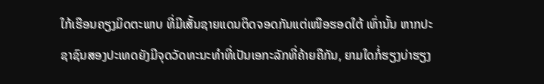ໃກ້ເຮືອນຄຽງມິດຕະພາບ ທີ່ມີເສັ້ນຊາຍແດນຕິດຈອດກັນແຕ່ເໜືອຮອດໃຕ້ ເທົ່ານັ້ນ ຫາກປະຊາຊົນສອງປະເທດຍັງມີຈຸດວັດທະນະທຳທີ່ເປັນເອກະລັກທີ່ຄ້າຍຄືກັນ, ຍາມໃດກໍ່ຮຽງບ່າຮຽງ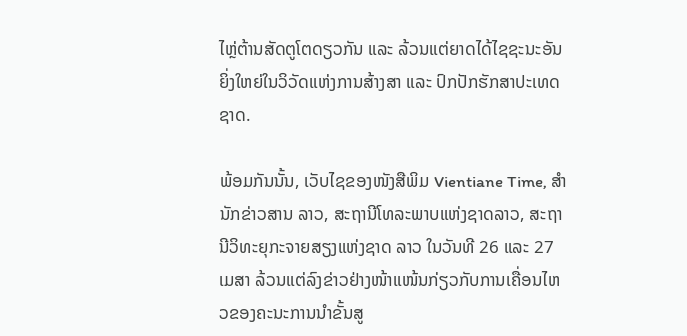ໄຫຼ່ຕ້ານສັດຕູໂຕດຽວກັນ ແລະ ລ້ວນແຕ່ຍາດໄດ້ໄຊຊະນະອັນຍິ່ງໃຫຍ່ໃນວິວັດແຫ່ງການສ້າງສາ ແລະ ປົກປັກຮັກສາປະເທດຊາດ.

ພ້ອມກັນນັ້ນ, ເວັບໄຊຂອງໜັງສືພິມ Vientiane Time, ສຳນັກຂ່າວສານ ລາວ, ສະຖານີໂທລະພາບແຫ່ງຊາດລາວ, ສະຖານີວິທະຍຸກະຈາຍສຽງແຫ່ງຊາດ ລາວ ໃນວັນທີ 26 ແລະ 27 ເມສາ ລ້ວນແຕ່ລົງຂ່າວຢ່າງໜ້າແໜ້ນກ່ຽວກັບການເຄື່ອນໄຫວຂອງຄະນະການນຳຂັ້ນສູ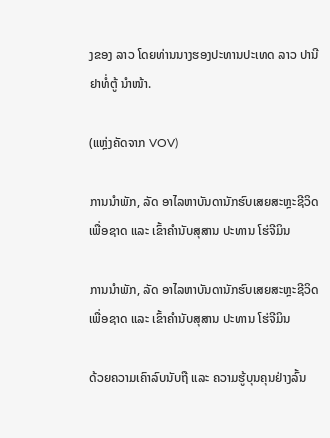ງຂອງ ລາວ ໂດຍທ່ານນາງຮອງປະທານປະເທດ ລາວ ປານີ ຢາທໍ່ຕູ້ ນຳໜ້າ.

(ແຫຼ່ງຄັດຈາກ VOV)

ການນຳພັກ, ລັດ ອາໄລຫາບັນດານັກຮົບເສຍສະຫຼະຊີວິດເພື່ອຊາດ ແລະ ເຂົ້າຄຳນັບສຸສານ ປະທານ ໂຮ່ຈີມິນ

ການນຳພັກ, ລັດ ອາໄລຫາບັນດານັກຮົບເສຍສະຫຼະຊີວິດເພື່ອຊາດ ແລະ ເຂົ້າຄຳນັບສຸສານ ປະທານ ໂຮ່ຈີມິນ

ດ້ວຍຄວາມເຄົາລົບນັບຖື ແລະ ຄວາມຮູ້ບຸນຄຸນຢ່າງລົ້ນ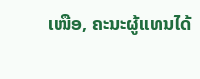ເໜືອ, ຄະນະຜູ້ແທນໄດ້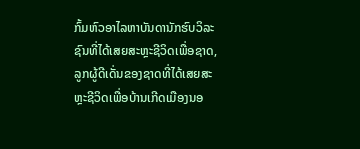ກົ້ມຫົວອາໄລຫາບັນດານັກຮົບວິລະຊົນທີ່ໄດ້ເສຍສະຫຼະຊີວິດເພື່ອຊາດ, ລູກຜູ້ດີເດັ່ນຂອງຊາດທີ່ໄດ້ເສຍສະຫຼະຊີວິດເພື່ອບ້ານເກີດເມືອງນອ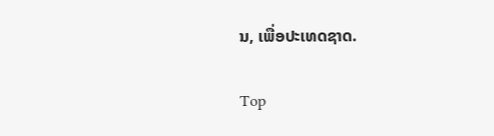ນ, ເພື່ອປະເທດຊາດ.

Top